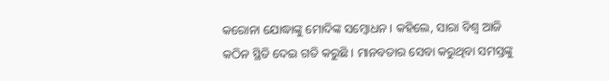କରୋନା ଯୋଦ୍ଧାଙ୍କୁ ମୋଦିଙ୍କ ସମ୍ବୋଧନ । କହିଲେ, ସାରା ବିଶ୍ୱ ଆଜି କଠିନ ସ୍ଥିତି ଦେଇ ଗତି କରୁଛି । ମାନବତାର ସେବା କରୁଥିବା ସମସ୍ତଙ୍କୁ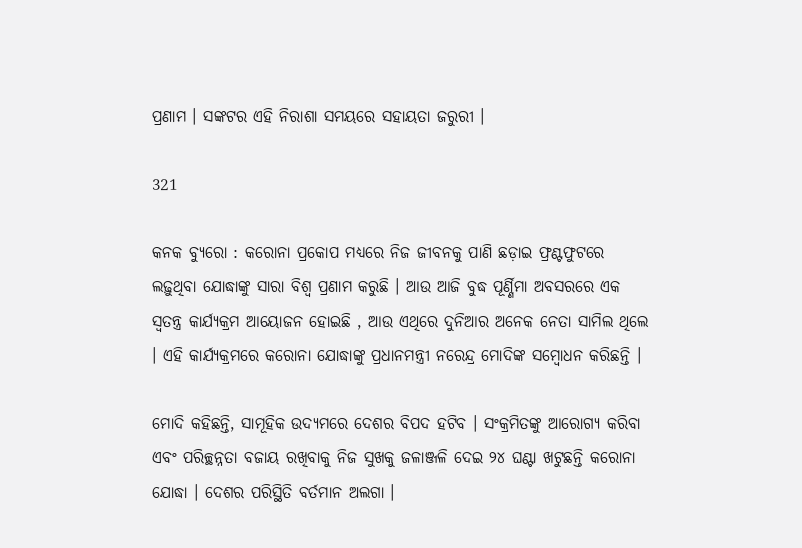ପ୍ରଣାମ । ସଙ୍କଟର ଏହି ନିରାଶା ସମୟରେ ସହାୟତା ଜରୁରୀ ।

321

କନକ ବ୍ୟୁରୋ : କରୋନା ପ୍ରକୋପ ମଧ୍ୟରେ ନିଜ ଜୀବନକୁ ପାଣି ଛଡ଼ାଇ ଫ୍ରଣ୍ଟଫୁଟରେ ଲଢ଼ୁଥିବା ଯୋଦ୍ଧାଙ୍କୁ ସାରା ବିଶ୍ୱ ପ୍ରଣାମ କରୁଛି । ଆଉ ଆଜି ବୁଦ୍ଧ ପୂର୍ଣ୍ଣିମା ଅବସରରେ ଏକ ସ୍ୱତନ୍ତ୍ର କାର୍ଯ୍ୟକ୍ରମ ଆୟୋଜନ ହୋଇଛି , ଆଉ ଏଥିରେ ଦୁନିଆର ଅନେକ ନେତା ସାମିଲ ଥିଲେ । ଏହି କାର୍ଯ୍ୟକ୍ରମରେ କରୋନା ଯୋଦ୍ଧାଙ୍କୁ ପ୍ରଧାନମନ୍ତ୍ରୀ ନରେନ୍ଦ୍ର ମୋଦିଙ୍କ ସମ୍ବୋଧନ କରିଛନ୍ତି ।

ମୋଦି କହିଛନ୍ତି, ସାମୂହିକ ଉଦ୍ୟମରେ ଦେଶର ବିପଦ ହଟିବ । ସଂକ୍ରମିତଙ୍କୁ ଆରୋଗ୍ୟ କରିବା ଏବଂ ପରିଚ୍ଛନ୍ନତା ବଜାୟ ରଖିବାକୁ ନିଜ ସୁଖକୁ ଜଳାଞ୍ଜଳି ଦେଇ ୨୪ ଘଣ୍ଟା ଖଟୁଛନ୍ତି କରୋନା ଯୋଦ୍ଧା । ଦେଶର ପରିସ୍ଥିତି ବର୍ତମାନ ଅଲଗା ।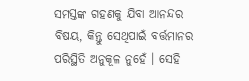ସମସ୍ତଙ୍କ ଗହଣକୁ ଯିବା ଆନନ୍ଦର ବିଷୟ, କିନ୍ତୁ ସେଥିପାଇଁ ବର୍ତ୍ତମାନର ପରିସ୍ଥିତି ଅନୁକୂଳ ନୁହେଁ । ସେହି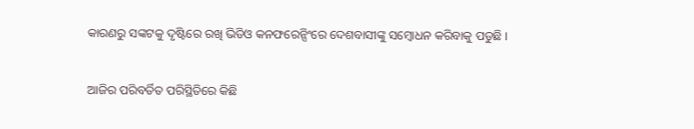କାରଣରୁ ସଙ୍କଟକୁ ଦୃଷ୍ଟିରେ ରଖି ଭିଡିଓ କନଫରେନ୍ସିଂରେ ଦେଶବାସୀଙ୍କୁ ସମ୍ବୋଧନ କରିବାକୁ ପଡୁଛି ।

ଆଜିର ପରିବର୍ତିତ ପରିସ୍ଥିତିରେ କିଛି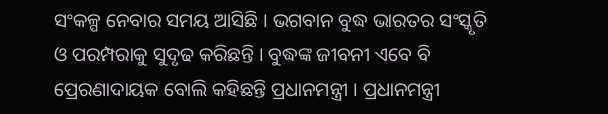ସଂକଳ୍ପ ନେବାର ସମୟ ଆସିଛି । ଭଗବାନ ବୁଦ୍ଧ ଭାରତର ସଂସ୍କୃତି ଓ ପରମ୍ପରାକୁ ସୁଦୃଢ କରିଛନ୍ତି । ବୁଦ୍ଧଙ୍କ ଜୀବନୀ ଏବେ ବି ପ୍ରେରଣାଦାୟକ ବୋଲି କହିଛନ୍ତି ପ୍ରଧାନମନ୍ତ୍ରୀ । ପ୍ରଧାନମନ୍ତ୍ରୀ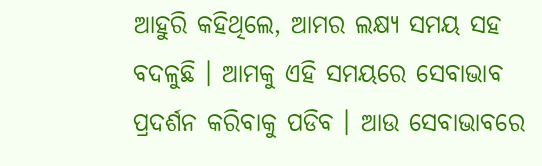ଆହୁରି କହିଥିଲେ, ଆମର ଲକ୍ଷ୍ୟ ସମୟ ସହ ବଦଳୁଛି । ଆମକୁ ଏହି ସମୟରେ ସେବାଭାବ ପ୍ରଦର୍ଶନ କରିବାକୁ ପଡିବ । ଆଉ ସେବାଭାବରେ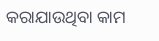କରାଯାଉଥିବା କାମ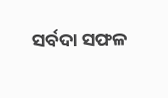ସର୍ବଦା ସଫଳ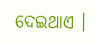ଦେଇଥାଏ ।